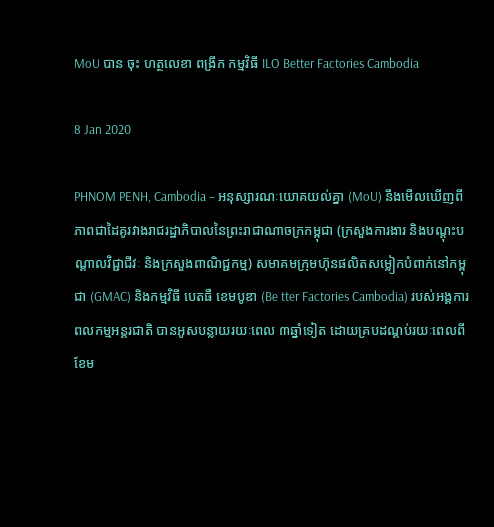MoU បាន ចុះ ហត្ថលេខា ពង្រីក កម្មវិធី ILO Better Factories Cambodia

8 Jan 2020

PHNOM PENH, Cambodia – អនុស្សារណៈយោគយល់គ្នា (MoU) នឹងមើលឃើញពីភាពជាដៃគូរវាងរាជរដ្ឋាភិបាលនៃព្រះរាជាណាចក្រកម្ពុជា (ក្រសួងការងារ និងបណ្ដុះបណ្ដាលវិជ្ជាជីវៈ និងក្រសួងពាណិជ្ជកម្ម) សមាគមក្រុមហ៊ុនផលិតសម្លៀកបំពាក់នៅកម្ពុជា (GMAC) និងកម្មវិធី បេតធឺ ខេមបូឌា (Be tter Factories Cambodia) របស់អង្គការពលកម្មអន្តរជាតិ បានអូសបន្លាយរយៈពេល ៣ឆ្នាំទៀត ដោយគ្របដណ្តប់រយៈពេលពីខែម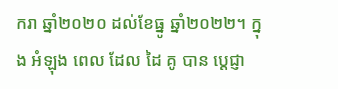ករា ឆ្នាំ២០២០ ដល់ខែធ្នូ ឆ្នាំ២០២២។ ក្នុង អំឡុង ពេល ដែល ដៃ គូ បាន ប្តេជ្ញា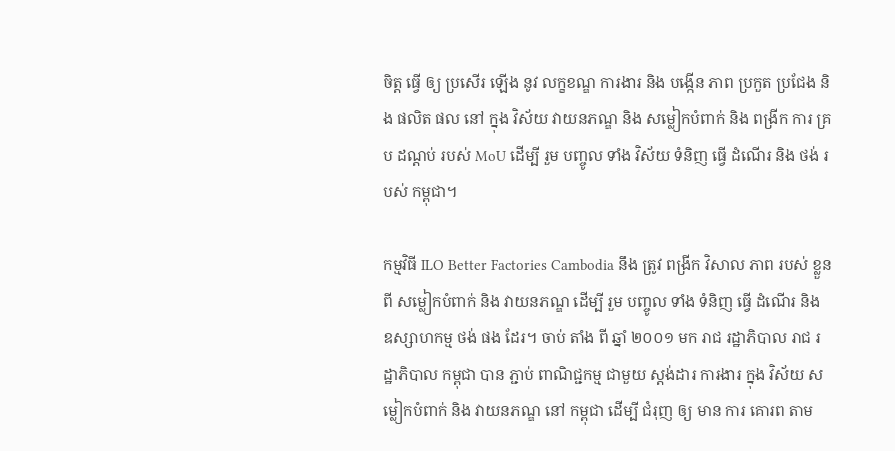ចិត្ត ធ្វើ ឲ្យ ប្រសើរ ឡើង នូវ លក្ខខណ្ឌ ការងារ និង បង្កើន ភាព ប្រកួត ប្រជែង និង ផលិត ផល នៅ ក្នុង វិស័យ វាយនភណ្ឌ និង សម្លៀកបំពាក់ និង ពង្រីក ការ គ្រប ដណ្តប់ របស់ MoU ដើម្បី រួម បញ្ចូល ទាំង វិស័យ ទំនិញ ធ្វើ ដំណើរ និង ថង់ របស់ កម្ពុជា។

កម្មវិធី ILO Better Factories Cambodia នឹង ត្រូវ ពង្រីក វិសាល ភាព របស់ ខ្លួន ពី សម្លៀកបំពាក់ និង វាយនភណ្ឌ ដើម្បី រួម បញ្ចូល ទាំង ទំនិញ ធ្វើ ដំណើរ និង ឧស្សាហកម្ម ថង់ ផង ដែរ។ ចាប់ តាំង ពី ឆ្នាំ ២០០១ មក រាជ រដ្ឋាភិបាល រាជ រដ្ឋាភិបាល កម្ពុជា បាន ភ្ជាប់ ពាណិជ្ជកម្ម ជាមួយ ស្តង់ដារ ការងារ ក្នុង វិស័យ សម្លៀកបំពាក់ និង វាយនភណ្ឌ នៅ កម្ពុជា ដើម្បី ជំរុញ ឲ្យ មាន ការ គោរព តាម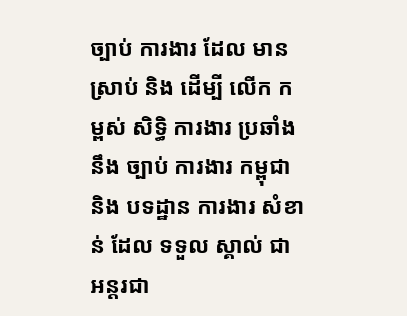ច្បាប់ ការងារ ដែល មាន ស្រាប់ និង ដើម្បី លើក កម្ពស់ សិទ្ធិ ការងារ ប្រឆាំង នឹង ច្បាប់ ការងារ កម្ពុជា និង បទដ្ឋាន ការងារ សំខាន់ ដែល ទទួល ស្គាល់ ជា អន្តរជា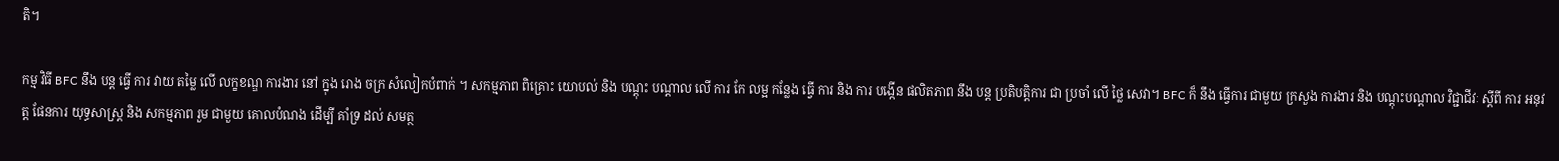តិ។

កម្ម វិធី BFC នឹង បន្ត ធ្វើ ការ វាយ តម្លៃ លើ លក្ខខណ្ឌ ការងារ នៅ ក្នុង រោង ចក្រ សំលៀកបំពាក់ ។ សកម្មភាព ពិគ្រោះ យោបល់ និង បណ្តុះ បណ្តាល លើ ការ កែ លម្អ កន្លែង ធ្វើ ការ និង ការ បង្កើន ផលិតភាព នឹង បន្ត ប្រតិបត្តិការ ជា ប្រចាំ លើ ថ្លៃ សេវា។ BFC ក៏ នឹង ធ្វើការ ជាមួយ ក្រសួង ការងារ និង បណ្តុះបណ្តាល វិជ្ជាជីវៈ ស្តីពី ការ អនុវត្ត ផែនការ យុទ្ធសាស្ត្រ និង សកម្មភាព រួម ជាមួយ គោលបំណង ដើម្បី គាំទ្រ ដល់ សមត្ថ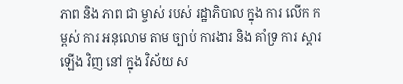ភាព និង ភាព ជា ម្ចាស់ របស់ រដ្ឋាភិបាល ក្នុង ការ លើក កម្ពស់ ការ អនុលោម តាម ច្បាប់ ការងារ និង គាំទ្រ ការ ស្តារ ឡើង វិញ នៅ ក្នុង វិស័យ ស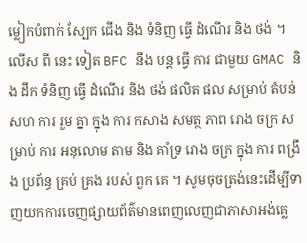ម្លៀកបំពាក់ ស្បែក ជើង និង ទំនិញ ធ្វើ ដំណើរ និង ថង់ ។ លើស ពី នេះ ទៀត BFC នឹង បន្ត ធ្វើ ការ ជាមួយ GMAC និង ដឹក ទំនិញ ធ្វើ ដំណើរ និង ថង់ ផលិត ផល សម្រាប់ តំបន់ សហ ការ រួម គ្នា ក្នុង ការ កសាង សមត្ថ ភាព រោង ចក្រ សម្រាប់ ការ អនុលោម តាម និង គាំទ្រ រោង ចក្រ ក្នុង ការ ពង្រឹង ប្រព័ន្ធ គ្រប់ គ្រង របស់ ពួក គេ ។ សូមចុចត្រង់នេះដើម្បីទាញយកការចេញផ្សាយព័ត៌មានពេញលេញជាភាសាអង់គ្លេ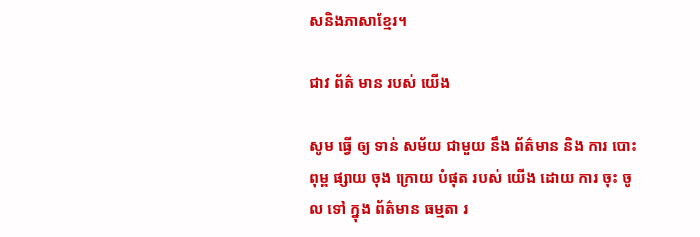សនិងភាសាខ្មែរ។

ជាវ ព័ត៌ មាន របស់ យើង

សូម ធ្វើ ឲ្យ ទាន់ សម័យ ជាមួយ នឹង ព័ត៌មាន និង ការ បោះពុម្ព ផ្សាយ ចុង ក្រោយ បំផុត របស់ យើង ដោយ ការ ចុះ ចូល ទៅ ក្នុង ព័ត៌មាន ធម្មតា រ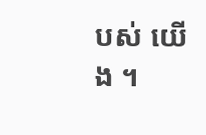បស់ យើង ។